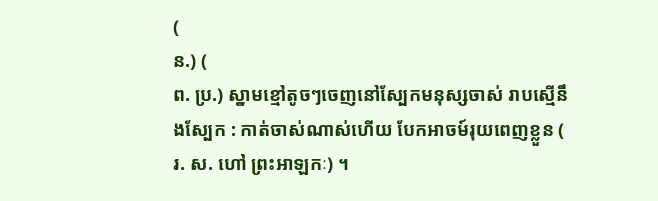(
ន.) (
ព. ប្រ.) ស្នាមខ្មៅតូចៗចេញនៅស្បែកមនុស្សចាស់ រាបស្មើនឹងស្បែក : កាត់ចាស់ណាស់ហើយ បែកអាចម៍រុយពេញខ្លួន (
រ. ស. ហៅ ព្រះអាឡកៈ) ។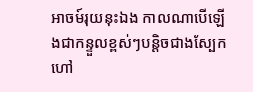អាចម៍រុយនុះឯង កាលណាបើឡើងជាកន្ទួលខ្ពស់ៗបន្តិចជាងស្បែក ហៅ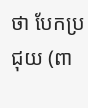ថា បែកប្រជុយ (ពា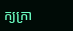ក្យក្រា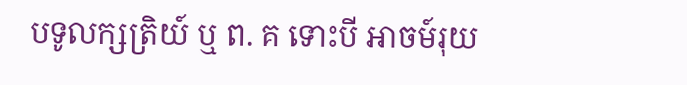បទូលក្សត្រិយ៍ ឬ ព. គ ទោះបី អាចម៍រុយ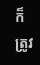ក៏ត្រូវ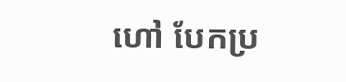ហៅ បែកប្រ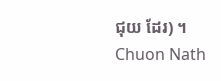ជុយ ដែរ) ។
Chuon Nath